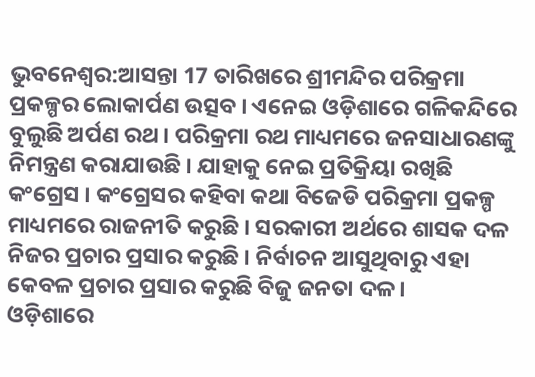ଭୁବନେଶ୍ବର:ଆସନ୍ତା 17 ତାରିଖରେ ଶ୍ରୀମନ୍ଦିର ପରିକ୍ରମା ପ୍ରକଳ୍ପର ଲୋକାର୍ପଣ ଉତ୍ସବ । ଏନେଇ ଓଡ଼ିଶାରେ ଗଳିକନ୍ଦିରେ ବୁଲୁଛି ଅର୍ପଣ ରଥ । ପରିକ୍ରମା ରଥ ମାଧ୍ୟମରେ ଜନସାଧାରଣଙ୍କୁ ନିମନ୍ତ୍ରଣ କରାଯାଉଛି । ଯାହାକୁ ନେଇ ପ୍ରତିକ୍ରିୟା ରଖିଛି କଂଗ୍ରେସ । କଂଗ୍ରେସର କହିବା କଥା ବିଜେଡି ପରିକ୍ରମା ପ୍ରକଳ୍ପ ମାଧ୍ୟମରେ ରାଜନୀତି କରୁଛି । ସରକାରୀ ଅର୍ଥରେ ଶାସକ ଦଳ ନିଜର ପ୍ରଚାର ପ୍ରସାର କରୁଛି । ନିର୍ବାଚନ ଆସୁଥିବାରୁ ଏହା କେବଳ ପ୍ରଚାର ପ୍ରସାର କରୁଛି ବିଜୁ ଜନତା ଦଳ।
ଓଡ଼ିଶାରେ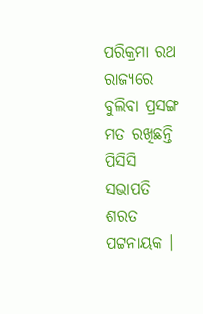ପରିକ୍ରମା ରଥ ରାଜ୍ୟରେ ବୁଲିବା ପ୍ରସଙ୍ଗ ମତ ରଖିଛନ୍ତି ପିସିସି ସଭାପତି ଶରତ ପଟ୍ଟନାୟକ ।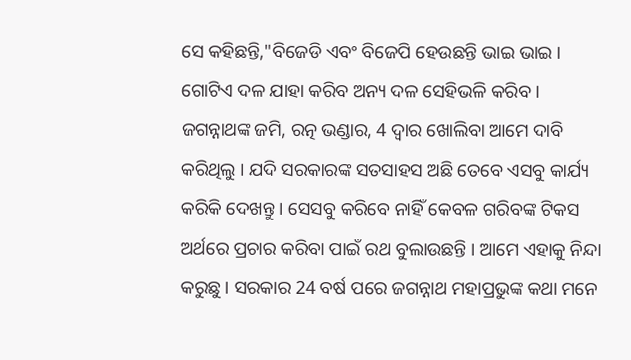ସେ କହିଛନ୍ତି,"ବିଜେଡି ଏବଂ ବିଜେପି ହେଉଛନ୍ତି ଭାଇ ଭାଇ । ଗୋଟିଏ ଦଳ ଯାହା କରିବ ଅନ୍ୟ ଦଳ ସେହିଭଳି କରିବ । ଜଗନ୍ନାଥଙ୍କ ଜମି, ରତ୍ନ ଭଣ୍ଡାର, 4 ଦ୍ଵାର ଖୋଲିବା ଆମେ ଦାବି କରିଥିଲୁ । ଯଦି ସରକାରଙ୍କ ସତସାହସ ଅଛି ତେବେ ଏସବୁ କାର୍ଯ୍ୟ କରିକି ଦେଖନ୍ତୁ । ସେସବୁ କରିବେ ନାହିଁ କେବଳ ଗରିବଙ୍କ ଟିକସ ଅର୍ଥରେ ପ୍ରଚାର କରିବା ପାଇଁ ରଥ ବୁଲାଉଛନ୍ତି । ଆମେ ଏହାକୁ ନିନ୍ଦା କରୁଛୁ । ସରକାର 24 ବର୍ଷ ପରେ ଜଗନ୍ନାଥ ମହାପ୍ରଭୁଙ୍କ କଥା ମନେ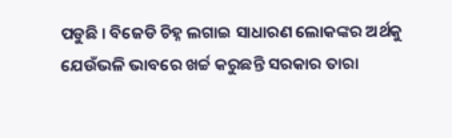ପଡୁଛି । ବିଜେଡି ଚିହ୍ନ ଲଗାଇ ସାଧାରଣ ଲୋକଙ୍କର ଅର୍ଥକୁ ଯେଉଁଭଳି ଭାବରେ ଖର୍ଚ୍ଚ କରୁଛନ୍ତି ସରକାର ତାରା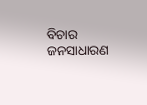ବିଚାର ଜନସାଧାରଣ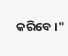କରିବେ ।"